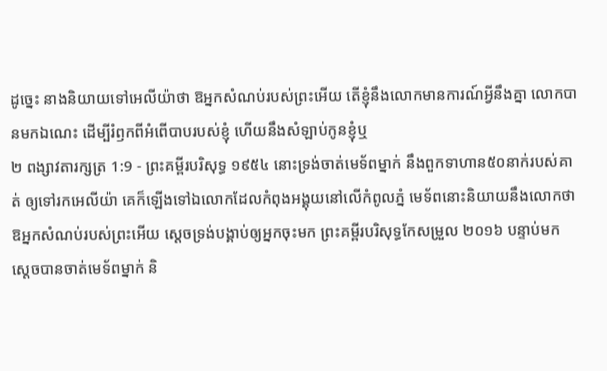ដូច្នេះ នាងនិយាយទៅអេលីយ៉ាថា ឱអ្នកសំណប់របស់ព្រះអើយ តើខ្ញុំនឹងលោកមានការណ៍អ្វីនឹងគ្នា លោកបានមកឯណេះ ដើម្បីរំឭកពីអំពើបាបរបស់ខ្ញុំ ហើយនឹងសំឡាប់កូនខ្ញុំឬ
២ ពង្សាវតារក្សត្រ 1:9 - ព្រះគម្ពីរបរិសុទ្ធ ១៩៥៤ នោះទ្រង់ចាត់មេទ័ពម្នាក់ នឹងពួកទាហាន៥០នាក់របស់គាត់ ឲ្យទៅរកអេលីយ៉ា គេក៏ឡើងទៅឯលោកដែលកំពុងអង្គុយនៅលើកំពូលភ្នំ មេទ័ពនោះនិយាយនឹងលោកថា ឱអ្នកសំណប់របស់ព្រះអើយ ស្តេចទ្រង់បង្គាប់ឲ្យអ្នកចុះមក ព្រះគម្ពីរបរិសុទ្ធកែសម្រួល ២០១៦ បន្ទាប់មក ស្ដេចបានចាត់មេទ័ពម្នាក់ និ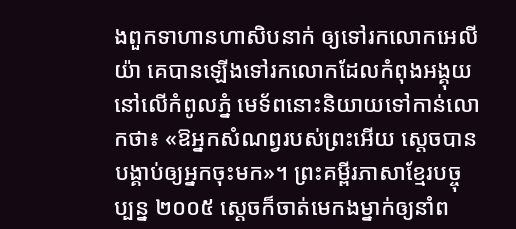ងពួកទាហានហាសិបនាក់ ឲ្យទៅរកលោកអេលីយ៉ា គេបានឡើងទៅរកលោកដែលកំពុងអង្គុយនៅលើកំពូលភ្នំ មេទ័ពនោះនិយាយទៅកាន់លោកថា៖ «ឱអ្នកសំណព្វរបស់ព្រះអើយ ស្តេចបានបង្គាប់ឲ្យអ្នកចុះមក»។ ព្រះគម្ពីរភាសាខ្មែរបច្ចុប្បន្ន ២០០៥ ស្ដេចក៏ចាត់មេកងម្នាក់ឲ្យនាំព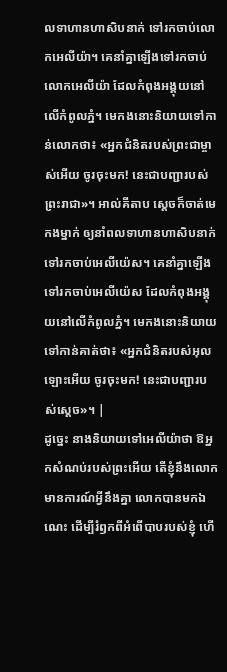លទាហានហាសិបនាក់ ទៅរកចាប់លោកអេលីយ៉ា។ គេនាំគ្នាឡើងទៅរកចាប់លោកអេលីយ៉ា ដែលកំពុងអង្គុយនៅលើកំពូលភ្នំ។ មេកងនោះនិយាយទៅកាន់លោកថា៖ «អ្នកជំនិតរបស់ព្រះជាម្ចាស់អើយ ចូរចុះមក! នេះជាបញ្ជារបស់ព្រះរាជា»។ អាល់គីតាប ស្តេចក៏ចាត់មេកងម្នាក់ ឲ្យនាំពលទាហានហាសិបនាក់ ទៅរកចាប់អេលីយ៉េស។ គេនាំគ្នាឡើងទៅរកចាប់អេលីយ៉េស ដែលកំពុងអង្គុយនៅលើកំពូលភ្នំ។ មេកងនោះនិយាយទៅកាន់គាត់ថា៖ «អ្នកជំនិតរបស់អុលឡោះអើយ ចូរចុះមក! នេះជាបញ្ជារបស់ស្តេច»។ |
ដូច្នេះ នាងនិយាយទៅអេលីយ៉ាថា ឱអ្នកសំណប់របស់ព្រះអើយ តើខ្ញុំនឹងលោកមានការណ៍អ្វីនឹងគ្នា លោកបានមកឯណេះ ដើម្បីរំឭកពីអំពើបាបរបស់ខ្ញុំ ហើ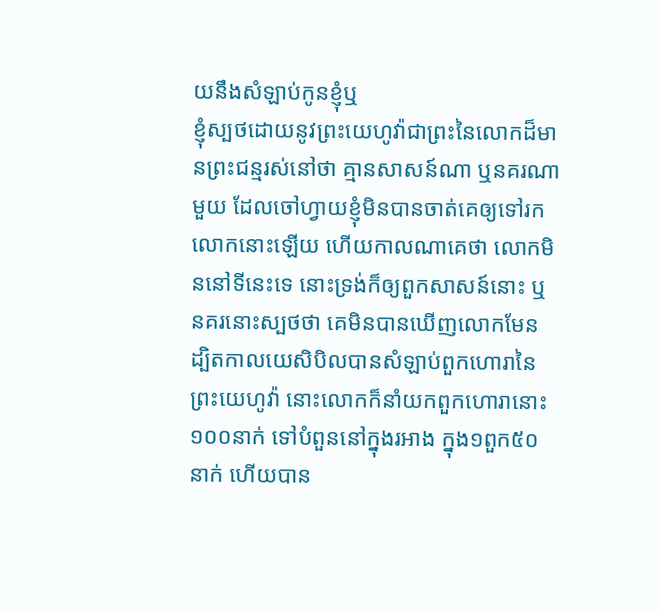យនឹងសំឡាប់កូនខ្ញុំឬ
ខ្ញុំស្បថដោយនូវព្រះយេហូវ៉ាជាព្រះនៃលោកដ៏មានព្រះជន្មរស់នៅថា គ្មានសាសន៍ណា ឬនគរណាមួយ ដែលចៅហ្វាយខ្ញុំមិនបានចាត់គេឲ្យទៅរកលោកនោះឡើយ ហើយកាលណាគេថា លោកមិននៅទីនេះទេ នោះទ្រង់ក៏ឲ្យពួកសាសន៍នោះ ឬនគរនោះស្បថថា គេមិនបានឃើញលោកមែន
ដ្បិតកាលយេសិបិលបានសំឡាប់ពួកហោរានៃព្រះយេហូវ៉ា នោះលោកក៏នាំយកពួកហោរានោះ១០០នាក់ ទៅបំពួននៅក្នុងរអាង ក្នុង១ពួក៥០នាក់ ហើយបាន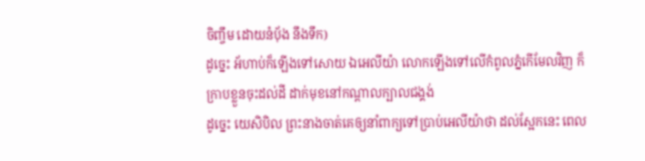ចិញ្ចឹម ដោយនំបុ័ង នឹងទឹក)
ដូច្នេះ អ័ហាប់ក៏ឡើងទៅសោយ ឯអេលីយ៉ា លោកឡើងទៅលើកំពូលភ្នំកើមែលវិញ ក៏ក្រាបខ្លួនចុះដល់ដី ដាក់មុខនៅកណ្តាលក្បាលជង្គង់
ដូច្នេះ យេសិបិល ព្រះនាងចាត់គេឲ្យនាំពាក្យទៅប្រាប់អេលីយ៉ាថា ដល់ស្អែកនេះ ពេល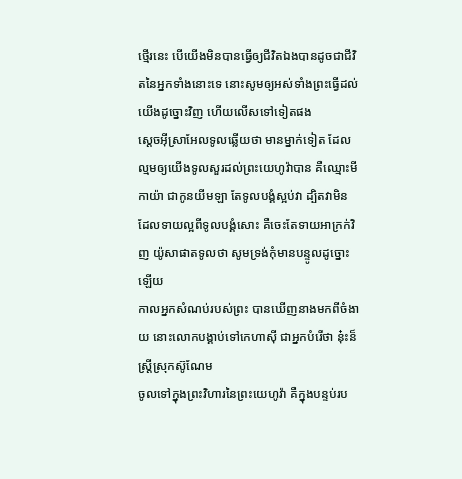ថ្មើរនេះ បើយើងមិនបានធ្វើឲ្យជីវិតឯងបានដូចជាជីវិតនៃអ្នកទាំងនោះទេ នោះសូមឲ្យអស់ទាំងព្រះធ្វើដល់យើងដូច្នោះវិញ ហើយលើសទៅទៀតផង
ស្តេចអ៊ីស្រាអែលទូលឆ្លើយថា មានម្នាក់ទៀត ដែលល្មមឲ្យយើងទូលសួរដល់ព្រះយេហូវ៉ាបាន គឺឈ្មោះមីកាយ៉ា ជាកូនយីមឡា តែទូលបង្គំស្អប់វា ដ្បិតវាមិនដែលទាយល្អពីទូលបង្គំសោះ គឺចេះតែទាយអាក្រក់វិញ យ៉ូសាផាតទូលថា សូមទ្រង់កុំមានបន្ទូលដូច្នោះឡើយ
កាលអ្នកសំណប់របស់ព្រះ បានឃើញនាងមកពីចំងាយ នោះលោកបង្គាប់ទៅកេហាស៊ី ជាអ្នកបំរើថា នុ៎ះន៏ស្ត្រីស្រុកស៊ូណែម
ចូលទៅក្នុងព្រះវិហារនៃព្រះយេហូវ៉ា គឺក្នុងបន្ទប់រប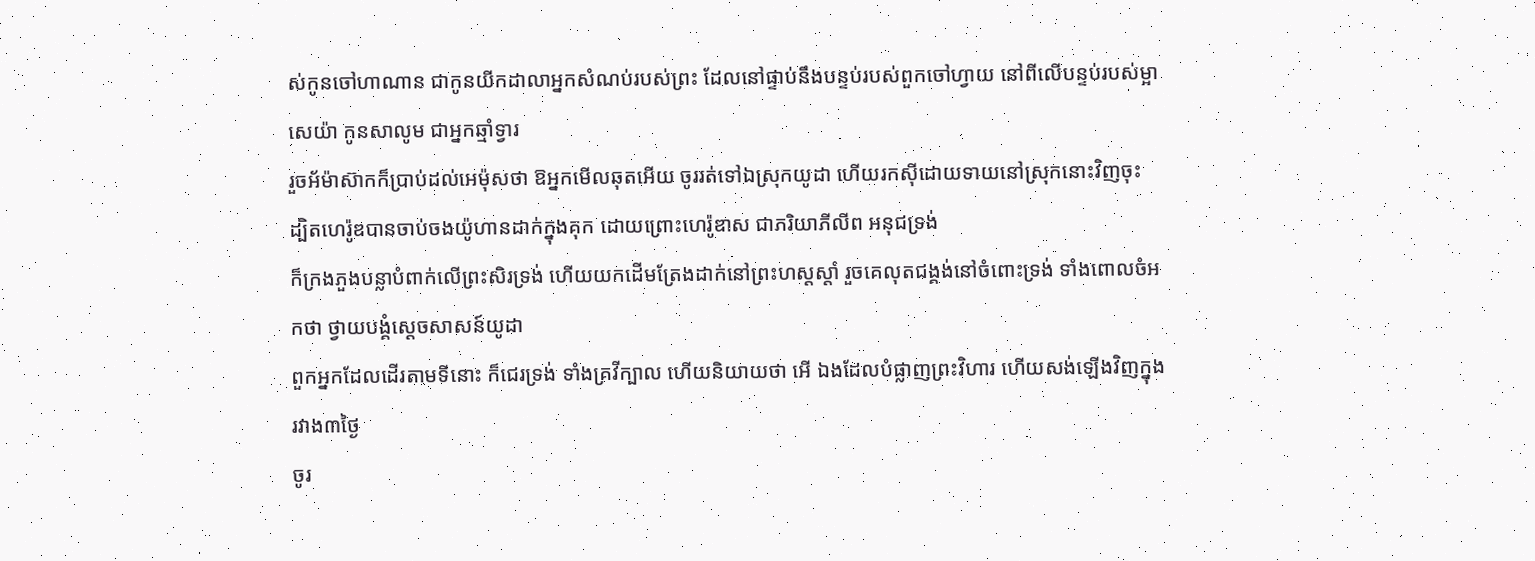ស់កូនចៅហាណាន ជាកូនយីកដាលាអ្នកសំណប់របស់ព្រះ ដែលនៅផ្ទាប់នឹងបន្ទប់របស់ពួកចៅហ្វាយ នៅពីលើបន្ទប់របស់ម្អាសេយ៉ា កូនសាលូម ជាអ្នកឆ្មាំទ្វារ
រួចអ័ម៉ាស៊ាកក៏ប្រាប់ដល់អេម៉ុសថា ឱអ្នកមើលឆុតអើយ ចូររត់ទៅឯស្រុកយូដា ហើយរកស៊ីដោយទាយនៅស្រុកនោះវិញចុះ
ដ្បិតហេរ៉ូឌបានចាប់ចងយ៉ូហានដាក់ក្នុងគុក ដោយព្រោះហេរ៉ូឌាស ជាភរិយាភីលីព អនុជទ្រង់
ក៏ក្រងភួងបន្លាបំពាក់លើព្រះសិរទ្រង់ ហើយយកដើមត្រែងដាក់នៅព្រះហស្តស្តាំ រួចគេលុតជង្គង់នៅចំពោះទ្រង់ ទាំងពោលចំអកថា ថ្វាយបង្គំស្តេចសាសន៍យូដា
ពួកអ្នកដែលដើរតាមទីនោះ ក៏ជេរទ្រង់ ទាំងគ្រវីក្បាល ហើយនិយាយថា អើ ឯងដែលបំផ្លាញព្រះវិហារ ហើយសង់ឡើងវិញក្នុងរវាង៣ថ្ងៃ
ចូរ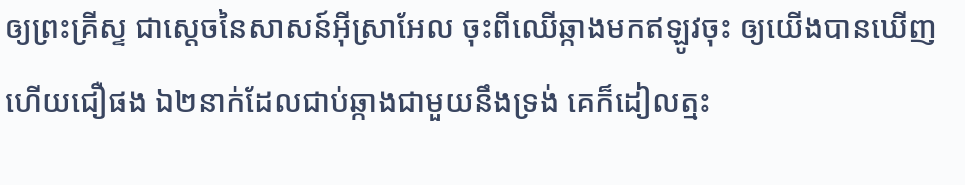ឲ្យព្រះគ្រីស្ទ ជាស្តេចនៃសាសន៍អ៊ីស្រាអែល ចុះពីឈើឆ្កាងមកឥឡូវចុះ ឲ្យយើងបានឃើញ ហើយជឿផង ឯ២នាក់ដែលជាប់ឆ្កាងជាមួយនឹងទ្រង់ គេក៏ដៀលត្មះ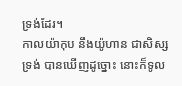ទ្រង់ដែរ។
កាលយ៉ាកុប នឹងយ៉ូហាន ជាសិស្សទ្រង់ បានឃើញដូច្នោះ នោះក៏ទូល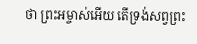ថា ព្រះអម្ចាស់អើយ តើទ្រង់សព្វព្រះ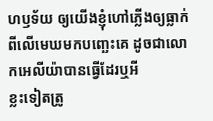ហឫទ័យ ឲ្យយើងខ្ញុំហៅភ្លើងឲ្យធ្លាក់ពីលើមេឃមកបញ្ឆេះគេ ដូចជាលោកអេលីយ៉ាបានធ្វើដែរឬអី
ខ្លះទៀតត្រូ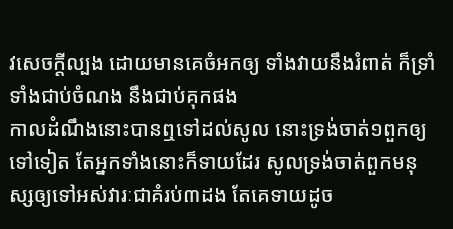វសេចក្ដីល្បង ដោយមានគេចំអកឲ្យ ទាំងវាយនឹងរំពាត់ ក៏ទ្រាំទាំងជាប់ចំណង នឹងជាប់គុកផង
កាលដំណឹងនោះបានឮទៅដល់សូល នោះទ្រង់ចាត់១ពួកឲ្យទៅទៀត តែអ្នកទាំងនោះក៏ទាយដែរ សូលទ្រង់ចាត់ពួកមនុស្សឲ្យទៅអស់វារៈជាគំរប់៣ដង តែគេទាយដូច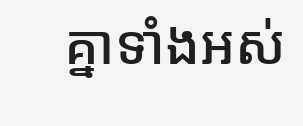គ្នាទាំងអស់